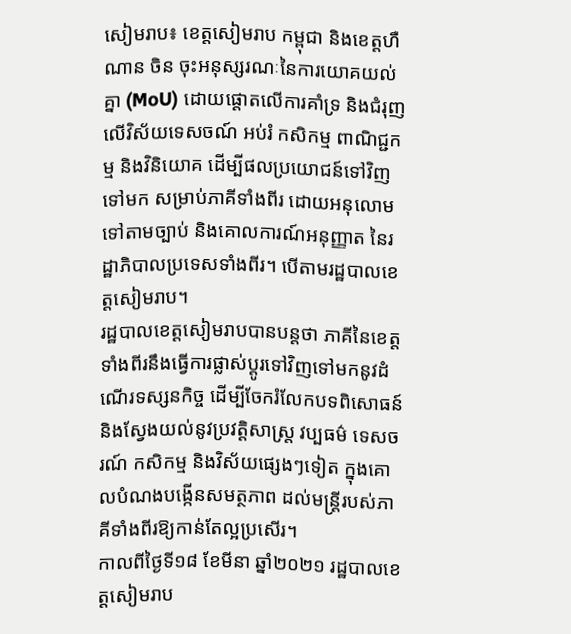សៀមរាប៖ ខេត្តសៀមរាប កម្ពុជា និងខេត្តហឺណាន ចិន ចុះអនុស្សរណៈនៃការយោគយល់គ្នា (MoU) ដោយផ្តោតលើការគាំទ្រ និងជំរុញលើវិស័យទេសចណ៍ អប់រំ កសិកម្ម ពាណិជ្ជកម្ម និងវិនិយោគ ដើម្បីផលប្រយោជន៍ទៅវិញទៅមក សម្រាប់ភាគីទាំងពីរ ដោយអនុលោមទៅតាមច្បាប់ និងគោលការណ៍អនុញ្ញាត នៃរដ្ឋាភិបាលប្រទេសទាំងពីរ។ បើតាមរដ្ឋបាលខេត្តសៀមរាប។
រដ្ឋបាលខេត្តសៀមរាបបានបន្តថា ភាគីនៃខេត្តទាំងពីរនឹងធ្វើការផ្លាស់ប្តូរទៅវិញទៅមកនូវដំណើរទស្សនកិច្ច ដើម្បីចែករំលែកបទពិសោធន៍ និងស្វែងយល់នូវប្រវត្តិសាស្រ្ត វប្បធម៌ ទេសចរណ៍ កសិកម្ម និងវិស័យផ្សេងៗទៀត ក្នុងគោលបំណងបង្កើនសមត្ថភាព ដល់មន្រ្តីរបស់ភាគីទាំងពីរឱ្យកាន់តែល្អប្រសើរ។
កាលពីថ្ងៃទី១៨ ខែមីនា ឆ្នាំ២០២១ រដ្ឋបាលខេត្តសៀមរាប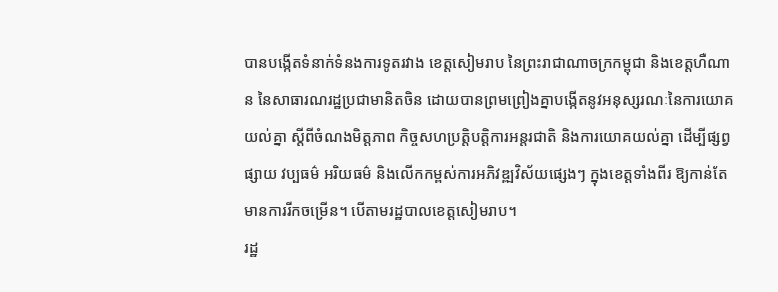បានបង្កើតទំនាក់ទំនងការទូតរវាង ខេត្តសៀមរាប នៃព្រះរាជាណាចក្រកម្ពុជា និងខេត្តហឺណាន នៃសាធារណរដ្ឋប្រជាមានិតចិន ដោយបានព្រមព្រៀងគ្នាបង្កើតនូវអនុស្សរណៈនៃការយោគយល់គ្នា ស្តីពីចំណងមិត្តភាព កិច្ចសហប្រត្តិបត្តិការអន្តរជាតិ និងការយោគយល់គ្នា ដើម្បីផ្សព្វផ្សាយ វប្បធម៌ អរិយធម៌ និងលើកកម្ពស់ការអភិវឌ្ឍវិស័យផ្សេងៗ ក្នុងខេត្តទាំងពីរ ឱ្យកាន់តែមានការរីកចម្រើន។ បើតាមរដ្ឋបាលខេត្តសៀមរាប។
រដ្ឋ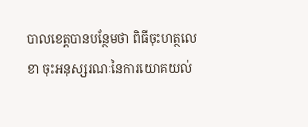បាលខេត្តបានបន្ថែមថា ពិធីចុះហត្ថលេខា ចុះអនុស្សរណៈនៃការយោគយល់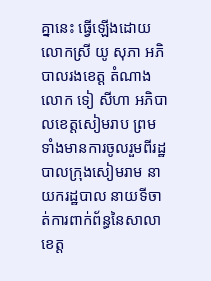គ្នានេះ ធ្វើឡើងដោយ លោកស្រី យូ សុភា អភិបាលរងខេត្ត តំណាងលោក ទៀ សីហា អភិបាលខេត្តសៀមរាប ព្រមទាំងមានការចូលរួមពីរដ្ឋបាលក្រុងសៀមរាម នាយករដ្ឋបាល នាយទីចាត់ការពាក់ព័ន្ធនៃសាលាខេត្ត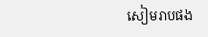សៀមរាបផង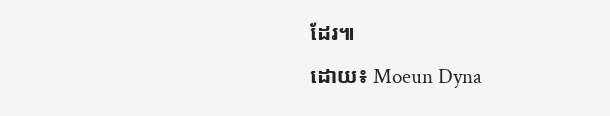ដែរ៕
ដោយ៖ Moeun Dyna